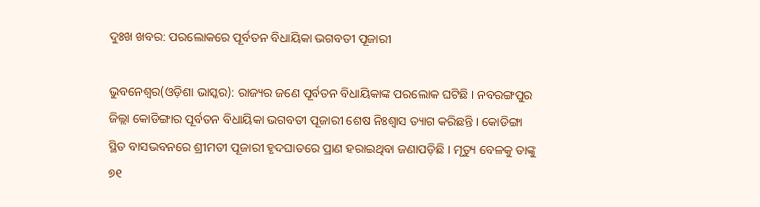ଦୁଃଖ ଖବର: ପରଲୋକରେ ପୂର୍ବତନ ବିଧାୟିକା ଭଗବତୀ ପୂଜାରୀ

ଭୁବନେଶ୍ୱର(ଓଡ଼ିଶା ଭାସ୍କର): ରାଜ୍ୟର ଜଣେ ପୂର୍ବତନ ବିଧାୟିକାଙ୍କ ପରଲୋକ ଘଟିଛି । ନବରଙ୍ଗପୁର ଜିଲ୍ଲା କୋଡିଙ୍ଗାର ପୂର୍ବତନ ବିଧାୟିକା ଭଗବତୀ ପୂଜାରୀ ଶେଷ ନିଃଶ୍ୱାସ ତ୍ୟାଗ କରିଛନ୍ତି । କୋଡିଙ୍ଗା ସ୍ଥିତ ବାସଭବନରେ ଶ୍ରୀମତୀ ପୂଜାରୀ ହୃଦଘାତରେ ପ୍ରାଣ ହରାଇଥିବା ଜଣାପଡ଼ିଛି । ମୃତ୍ୟୁ ବେଳକୁ ତାଙ୍କୁ ୭୧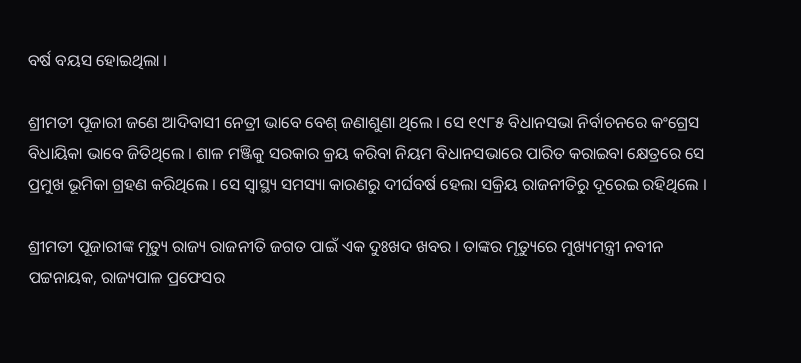ବର୍ଷ ବୟସ ହୋଇଥିଲା ।

ଶ୍ରୀମତୀ ପୂଜାରୀ ଜଣେ ଆଦିବାସୀ ନେତ୍ରୀ ଭାବେ ବେଶ୍ ଜଣାଶୁଣା ଥିଲେ । ସେ ୧୯୮୫ ବିଧାନସଭା ନିର୍ବାଚନରେ କଂଗ୍ରେସ ବିଧାୟିକା ଭାବେ ଜିତିଥିଲେ । ଶାଳ ମଞ୍ଜିକୁ ସରକାର କ୍ରୟ କରିବା ନିୟମ ବିଧାନସଭାରେ ପାରିତ କରାଇବା କ୍ଷେତ୍ରରେ ସେ ପ୍ରମୁଖ ଭୂମିକା ଗ୍ରହଣ କରିଥିଲେ । ସେ ସ୍ୱାସ୍ଥ୍ୟ ସମସ୍ୟା କାରଣରୁ ଦୀର୍ଘବର୍ଷ ହେଲା ସକ୍ରିୟ ରାଜନୀତିରୁ ଦୂରେଇ ରହିଥିଲେ ।

ଶ୍ରୀମତୀ ପୂଜାରୀଙ୍କ ମୃତ୍ୟୁ ରାଜ୍ୟ ରାଜନୀତି ଜଗତ ପାଇଁ ଏକ ଦୁଃଖଦ ଖବର । ତାଙ୍କର ମୃତ୍ୟୁରେ ମୁଖ୍ୟମନ୍ତ୍ରୀ ନବୀନ ପଟ୍ଟନାୟକ, ରାଜ୍ୟପାଳ ପ୍ରଫେସର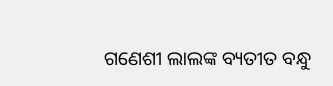ଗଣେଶୀ ଲାଲଙ୍କ ବ୍ୟତୀତ ବନ୍ଧୁ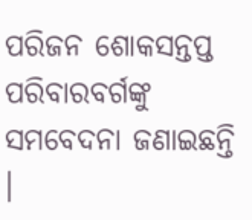ପରିଜନ ଶୋକସନ୍ତପ୍ତ ପରିବାରବର୍ଗଙ୍କୁ ସମବେଦନା ଜଣାଇଛନ୍ତି ।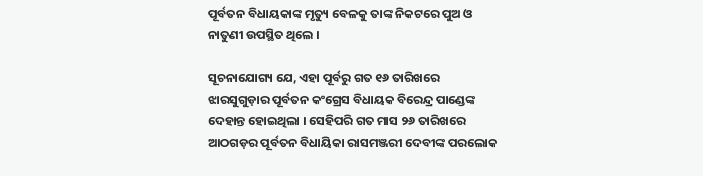ପୂର୍ବତନ ବିଧାୟକାଙ୍କ ମୃତ୍ୟୁ ବେଳକୁ ତାଙ୍କ ନିକଟରେ ପୁଅ ଓ ନାତୁଣୀ ଉପସ୍ଥିତ ଥିଲେ ।

ସୂଚନାଯୋଗ୍ୟ ଯେ, ଏହା ପୂର୍ବରୁ ଗତ ୧୬ ତାରିଖରେ ଝାରସୁଗୁଡ଼ାର ପୂର୍ବତନ କଂଗ୍ରେସ ବିଧାୟକ ବିରେନ୍ଦ୍ର ପାଣ୍ଡେଙ୍କ ଦେହାନ୍ତ ହୋଇଥିଲା । ସେହିପରି ଗତ ମାସ ୨୬ ତାରିଖରେ ଆଠଗଡ଼ର ପୂର୍ବତନ ବିଧାୟିକା ରାସମଞ୍ଜରୀ ଦେବୀଙ୍କ ପରଲୋକ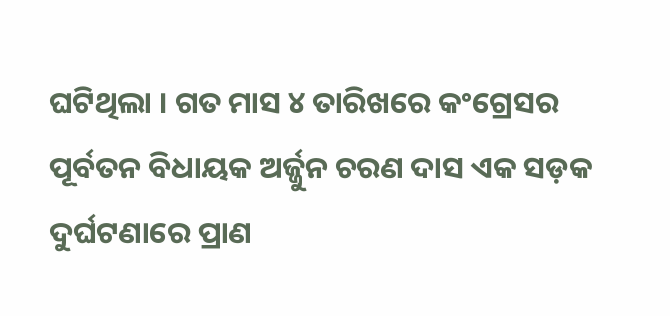ଘଟିଥିଲା । ଗତ ମାସ ୪ ତାରିଖରେ କଂଗ୍ରେସର ପୂର୍ବତନ ବିଧାୟକ ଅର୍ଜ୍ଜୁନ ଚରଣ ଦାସ ଏକ ସଡ଼କ ଦୁର୍ଘଟଣାରେ ପ୍ରାଣ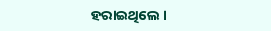ହରାଇଥିଲେ ।